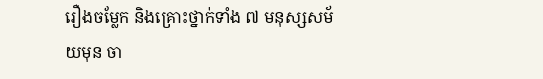រឿងចម្លែក និងគ្រោះថ្នាក់ទាំង ៧ មនុស្សសម័យមុន ចា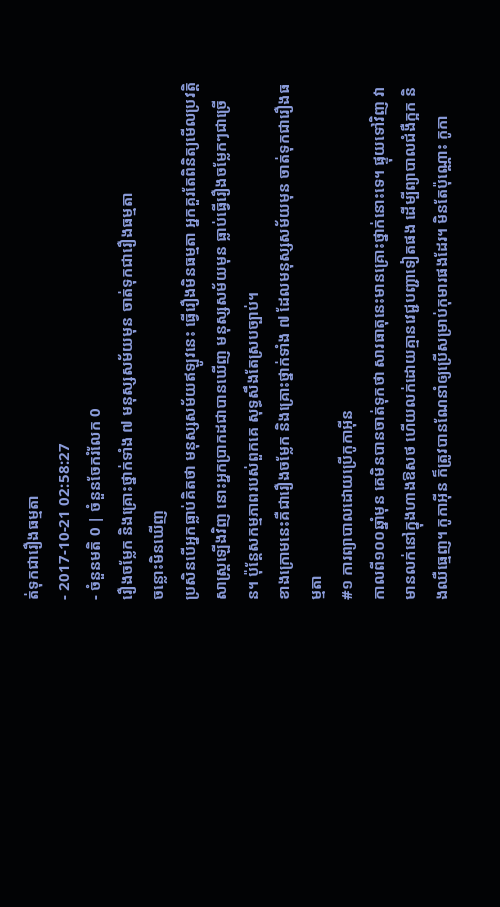ត់ទុកជារឿងធម្មតា
- 2017-10-21 02:58:27
- ចំនួនមតិ 0 | ចំនួនចែករំលែក 0
រឿងចម្លែក និងគ្រោះថ្នាក់ទាំង ៧ មនុស្សសម័យមុន ចាត់ទុកជារឿងធម្មតា
ចន្លោះមិនឃើញ
ប្រសិនបើអ្នកធ្លាប់គិតថា មនុស្សសម័យឥឡូវនេះ ធ្វើរឿងមិនធម្មតា អ្នកគួរតែពិនិត្យមើលប្រវត្តិសាស្ត្រឡើងវិញ នោះអ្នកប្រាកដជាបានឃើញ មនុស្សសម័យមុន ធ្លាប់ធ្វើរឿងចម្លែកៗជាច្រើន។ ប៉ុន្តែសកម្មភាពរបស់ពួកគេ សុទ្ធសឹងតែស្របច្បាប់។
ខាងក្រោមនេះគឺជារឿងចម្លែក និងគ្រោះថ្នាក់ទាំង ៧ ដែលមនុស្សសម័យមុន ចាត់ទុកជារឿងធម្មតា
#១ ការព្យាបាលដោយប្រើកូកាអ៊ីន
កាលពី១០០ឆ្នាំមុន គេមិនបានចាត់ទុកថា សារធាតុនេះមានគ្រោះថ្នាក់នោះទេ។ ផ្ទុយទៅវិញ វាមានលក់នៅក្នុងហាងឱសថ ហើយលក់ដោយគ្មានវេជ្ជបញ្ជាទៀតផង ដើម្បីព្យាបាលជំងឺក្អក និងឈឺធ្មេញ។ កូកាអ៊ីន ក៏ត្រូវបានណែនាំឲ្យប្រើសម្រាប់កុមារផងដែរ។ មិនតែប៉ុណ្ណោះ កូកា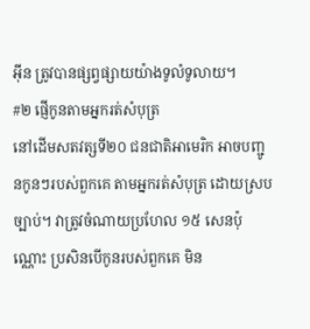អ៊ីន ត្រូវបានផ្សព្វផ្សាយយ៉ាងទូលំទូលាយ។
#២ ផ្ញើកូនតាមអ្នករត់សំបុត្រ
នៅដើមសតវត្សទី២០ ជនជាតិអាមេរិក អាចបញ្ជូនកូនៗរបស់ពួកគេ តាមអ្នករត់សំបុត្រ ដោយស្របច្បាប់។ វាត្រូវចំណាយប្រហែល ១៥ សេនប៉ុណ្ណោះ ប្រសិនបើកូនរបស់ពួកគេ មិន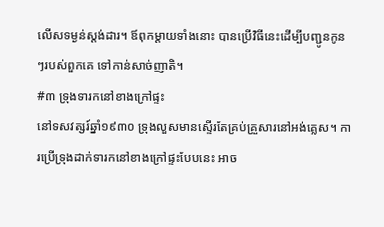លើសទម្ងន់ស្តង់ដារ។ ឪពុកម្ដាយទាំងនោះ បានប្រើវិធីនេះដើម្បីបញ្ជូនកូនៗរបស់ពួកគេ ទៅកាន់សាច់ញាតិ។
#៣ ទ្រុងទារកនៅខាងក្រៅផ្ទះ
នៅទសវត្សរ៍ឆ្នាំ១៩៣០ ទ្រុងលួសមានស្ទើរតែគ្រប់គ្រួសារនៅអង់គ្លេស។ ការប្រើទ្រុងដាក់ទារកនៅខាងក្រៅផ្ទះបែបនេះ អាច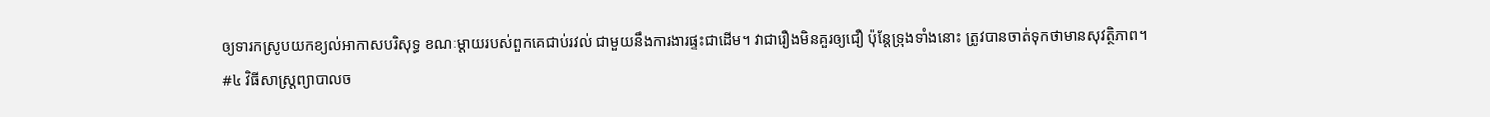ឲ្យទារកស្រូបយកខ្យល់អាកាសបរិសុទ្ធ ខណៈម្តាយរបស់ពួកគេជាប់រវល់ ជាមួយនឹងការងារផ្ទះជាដើម។ វាជារឿងមិនគួរឲ្យជឿ ប៉ុន្តែទ្រុងទាំងនោះ ត្រូវបានចាត់ទុកថាមានសុវត្ថិភាព។
#៤ វិធីសាស្ត្រព្យាបាលច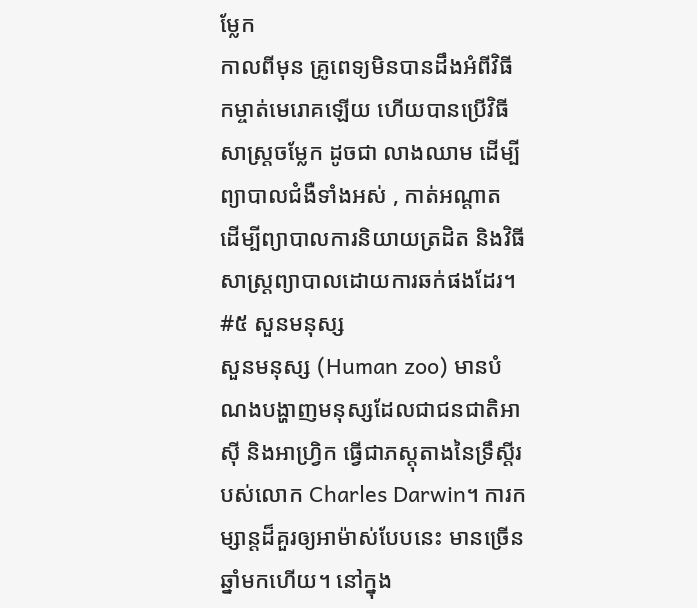ម្លែក
កាលពីមុន គ្រូពេទ្យមិនបានដឹងអំពីវិធីកម្ចាត់មេរោគឡើយ ហើយបានប្រើវិធីសាស្ត្រចម្លែក ដូចជា លាងឈាម ដើម្បីព្យាបាលជំងឺទាំងអស់ , កាត់អណ្ដាត ដើម្បីព្យាបាលការនិយាយត្រដិត និងវិធីសាស្ត្រព្យាបាលដោយការឆក់ផងដែរ។
#៥ សួនមនុស្ស
សួនមនុស្ស (Human zoo) មានបំណងបង្ហាញមនុស្សដែលជាជនជាតិអាស៊ី និងអាហ្វ្រិក ធ្វើជាភស្តុតាងនៃទ្រឹស្ដីរបស់លោក Charles Darwin។ ការកម្សាន្តដ៏គួរឲ្យអាម៉ាស់បែបនេះ មានច្រើនឆ្នាំមកហើយ។ នៅក្នុង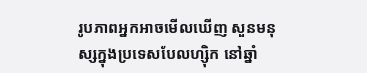រូបភាពអ្នកអាចមើលឃើញ សួនមនុស្សក្នុងប្រទេសបែលហ្ស៊ិក នៅឆ្នាំ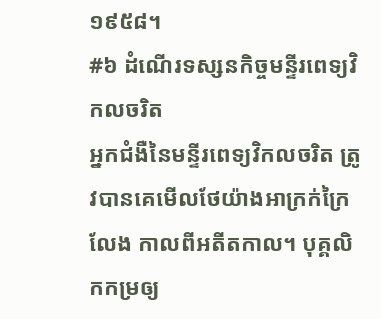១៩៥៨។
#៦ ដំណើរទស្សនកិច្ចមន្ទីរពេទ្យវិកលចរិត
អ្នកជំងឺនៃមន្ទីរពេទ្យវិកលចរិត ត្រូវបានគេមើលថែយ៉ាងអាក្រក់ក្រៃលែង កាលពីអតីតកាល។ បុគ្គលិកកម្រឲ្យ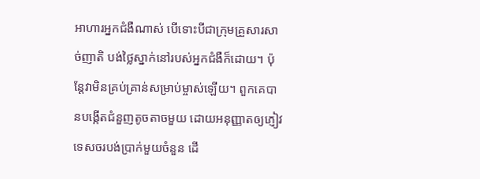អាហារអ្នកជំងឺណាស់ បើទោះបីជាក្រុមគ្រួសារសាច់ញាតិ បង់ថ្លៃស្នាក់នៅរបស់អ្នកជំងឺក៏ដោយ។ ប៉ុន្តែវាមិនគ្រប់គ្រាន់សម្រាប់ម្ចាស់ឡើយ។ ពួកគេបានបង្កើតជំនួញតូចតាចមួយ ដោយអនុញ្ញាតឲ្យភ្ញៀវទេសចរបង់ប្រាក់មួយចំនួន ដើ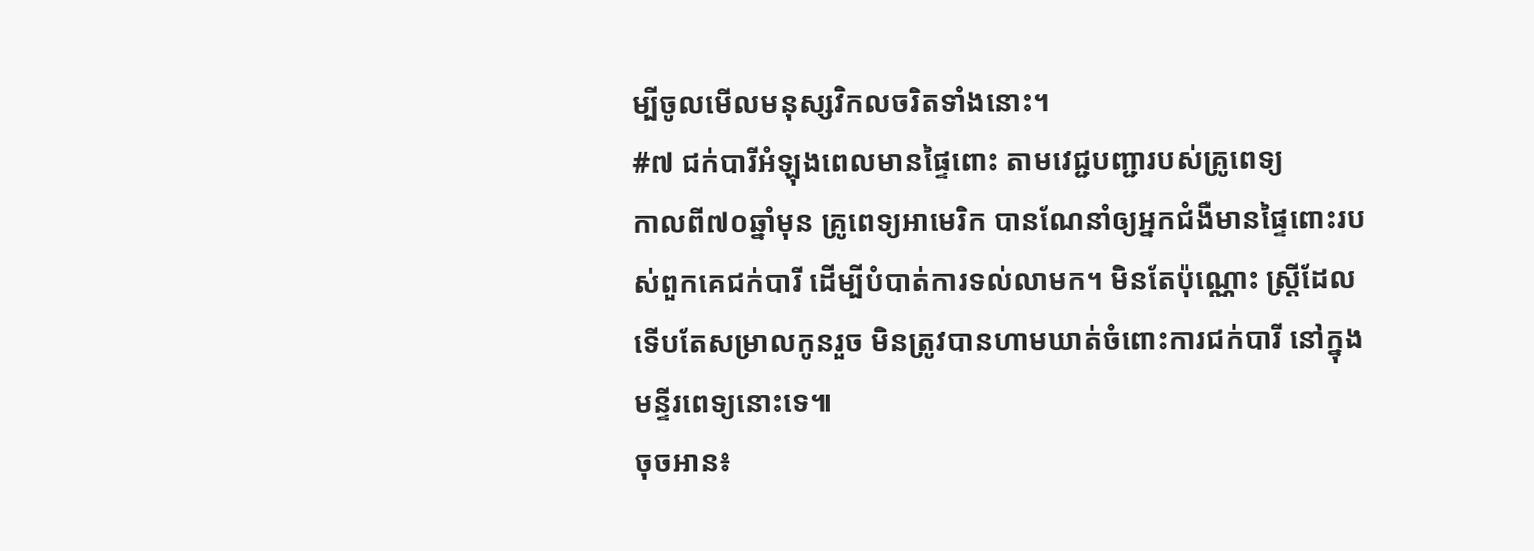ម្បីចូលមើលមនុស្សវិកលចរិតទាំងនោះ។
#៧ ជក់បារីអំឡុងពេលមានផ្ទៃពោះ តាមវេជ្ជបញ្ជារបស់គ្រូពេទ្យ
កាលពី៧០ឆ្នាំមុន គ្រូពេទ្យអាមេរិក បានណែនាំឲ្យអ្នកជំងឺមានផ្ទៃពោះរបស់ពួកគេជក់បារី ដើម្បីបំបាត់ការទល់លាមក។ មិនតែប៉ុណ្ណោះ ស្ត្រីដែលទើបតែសម្រាលកូនរួច មិនត្រូវបានហាមឃាត់ចំពោះការជក់បារី នៅក្នុងមន្ទីរពេទ្យនោះទេ៕
ចុចអាន៖